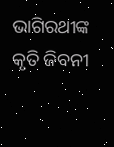ଭାଗିରଥୀଙ୍କ କୃତି ଜିବନୀ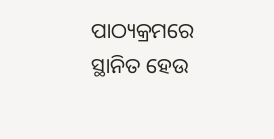ପାଠ୍ୟକ୍ରମରେ ସ୍ଥାନିତ ହେଉ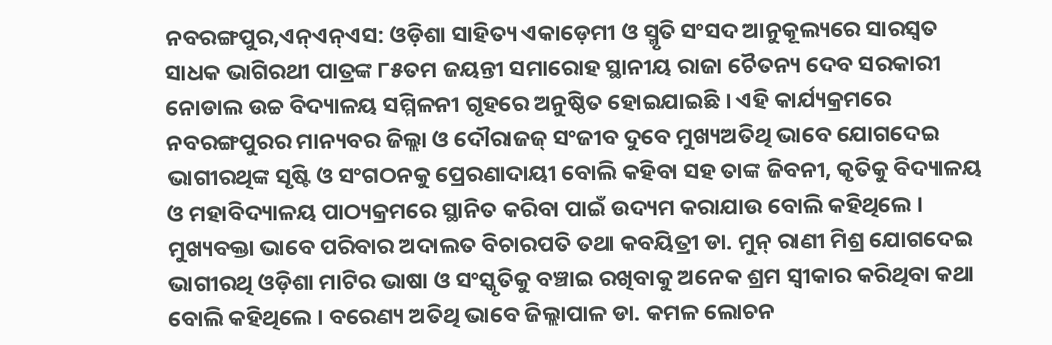ନବରଙ୍ଗପୁର,ଏନ୍‌ଏନ୍‌ଏସ: ଓଡ଼ିଶା ସାହିତ୍ୟ ଏକାଡ଼େମୀ ଓ ସ୍ମୃତି ସଂସଦ ଆନୁକୂଲ୍ୟରେ ସାରସ୍ୱତ ସାଧକ ଭାଗିରଥୀ ପାତ୍ରଙ୍କ ୮୫ତମ ଜୟନ୍ତୀ ସମାରୋହ ସ୍ଥାନୀୟ ରାଜା ଚୈତନ୍ୟ ଦେବ ସରକାରୀ ନୋଡାଲ ଉଚ୍ଚ ବିଦ୍ୟାଳୟ ସମ୍ମିଳନୀ ଗୃହରେ ଅନୁଷ୍ଠିତ ହୋଇଯାଇଛି । ଏହି କାର୍ଯ୍ୟକ୍ରମରେ ନବରଙ୍ଗପୁରର ମାନ୍ୟବର ଜିଲ୍ଲା ଓ ଦୌରାଜଜ୍ ସଂଜୀବ ଦୁବେ ମୁଖ୍ୟଅତିଥି ଭାବେ ଯୋଗଦେଇ ଭାଗୀରଥିଙ୍କ ସୃଷ୍ଟି ଓ ସଂଗଠନକୁ ପ୍ରେରଣାଦାୟୀ ବୋଲି କହିବା ସହ ତାଙ୍କ ଜିବନୀ, କୃତିକୁ ବିଦ୍ୟାଳୟ ଓ ମହାବିଦ୍ୟାଳୟ ପାଠ୍ୟକ୍ରମରେ ସ୍ଥାନିତ କରିବା ପାଇଁ ଉଦ୍ୟମ କରାଯାଉ ବୋଲି କହିଥିଲେ । ମୁଖ୍ୟବକ୍ତା ଭାବେ ପରିବାର ଅଦାଲତ ବିଚାରପତି ତଥା କବୟିତ୍ରୀ ଡା. ମୁନ୍ ରାଣୀ ମିଶ୍ର ଯୋଗଦେଇ ଭାଗୀରଥି ଓଡ଼ିଶା ମାଟିର ଭାଷା ଓ ସଂସ୍କୃତିକୁ ବଞ୍ଚାଇ ରଖିବାକୁ ଅନେକ ଶ୍ରମ ସ୍ୱୀକାର କରିଥିବା କଥା ବୋଲି କହିଥିଲେ । ବରେଣ୍ୟ ଅତିଥି ଭାବେ ଜିଲ୍ଲାପାଳ ଡା. କମଳ ଲୋଚନ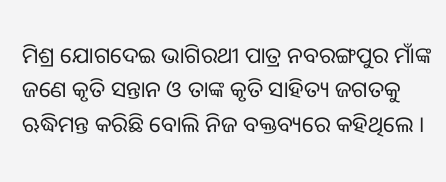ମିଶ୍ର ଯୋଗଦେଇ ଭାଗିରଥୀ ପାତ୍ର ନବରଙ୍ଗପୁର ମାଁଙ୍କ ଜଣେ କୃତି ସନ୍ତାନ ଓ ତାଙ୍କ କୃତି ସାହିତ୍ୟ ଜଗତକୁ ଋଦ୍ଧିମନ୍ତ କରିଛି ବୋଲି ନିଜ ବକ୍ତବ୍ୟରେ କହିଥିଲେ ।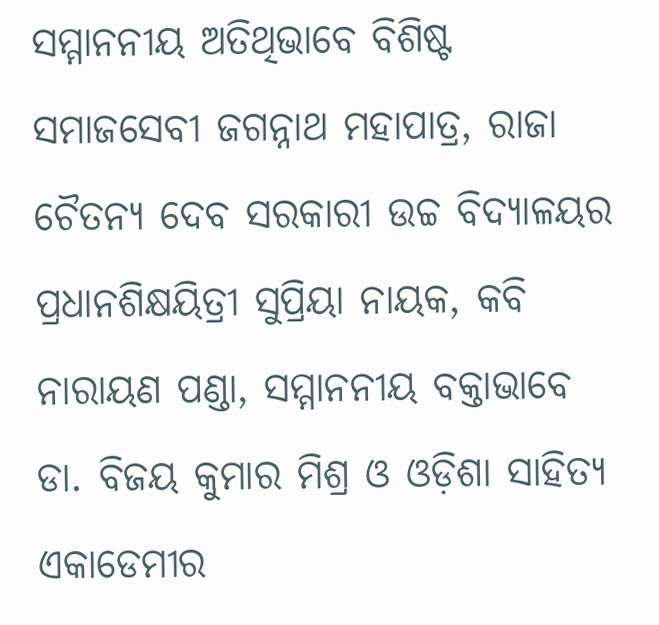ସମ୍ମାନନୀୟ ଅତିଥିଭାବେ ବିଶିଷ୍ଟ ସମାଜସେବୀ ଜଗନ୍ନାଥ ମହାପାତ୍ର, ରାଜା ଚୈତନ୍ୟ ଦେବ ସରକାରୀ ଉଚ୍ଚ ବିଦ୍ୟାଳୟର ପ୍ରଧାନଶିକ୍ଷୟିତ୍ରୀ ସୁପ୍ରିୟା ନାୟକ, କବି ନାରାୟଣ ପଣ୍ଡା, ସମ୍ମାନନୀୟ ବକ୍ତାଭାବେ ଡା. ବିଜୟ କୁମାର ମିଶ୍ର ଓ ଓଡ଼ିଶା ସାହିତ୍ୟ ଏକାଡେମୀର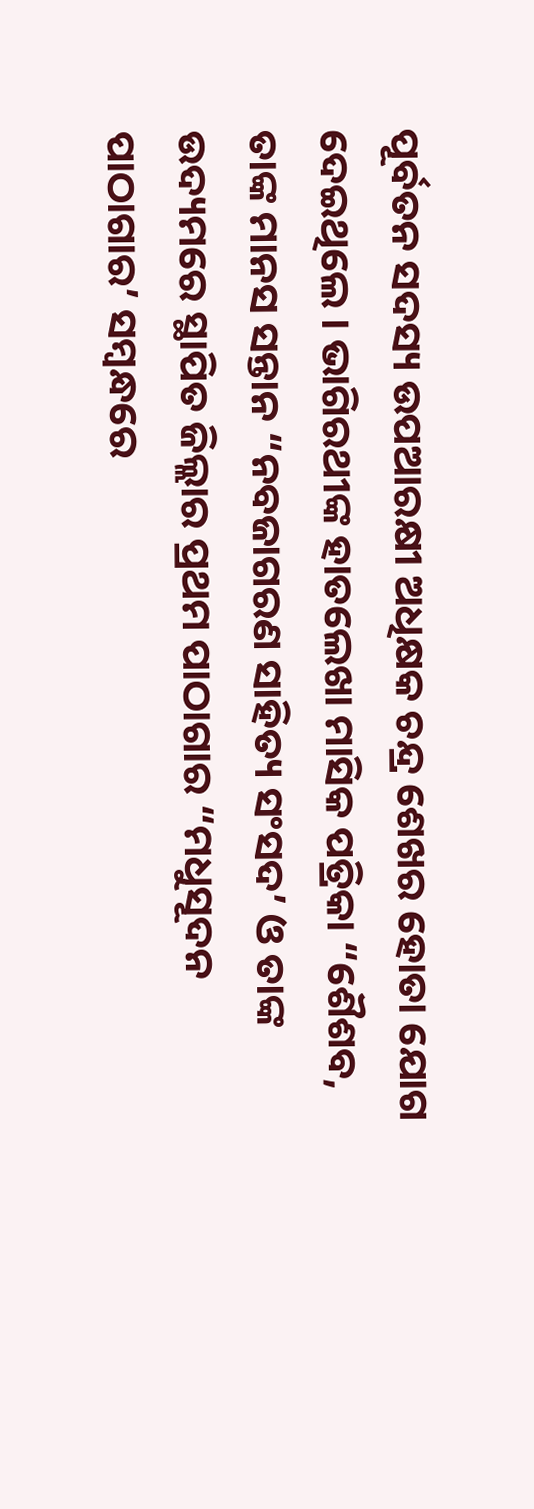ପୂର୍ବତନ ସଦସ୍ୟ ଉପଆରକ୍ଷୀ ଅଧିକ୍ଷକ ଚନ୍ଦ୍ର ଶେଖର ହୋତା ଯୋଗ ଦେଇଥିଲେ । ଭାଗିରଥୀଙ୍କ ହାତଲେଖା ମାସିକ ପତ୍ରିକା “ଶୈଶବ, ତାଙ୍କ ମାନସ ସନ୍ତାନ “ନବଜାଗରଣ ସାହିତ୍ୟ ସଂସଦ’ ଓ ତାଙ୍କ ଉଦ୍ୟମରେ ସ୍ଥାପିତ ଜିଲ୍ଲାର ପ୍ରଥମ ପାଠାଗାର “ମଧୁସୂଦନ ପାଠାଗାର’ ସମ୍ବନ୍ଧରେ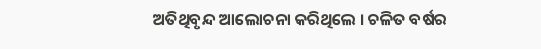ଅତିଥିବୃନ୍ଦ ଆଲୋଚନା କରିଥିଲେ । ଚଳିତ ବର୍ଷର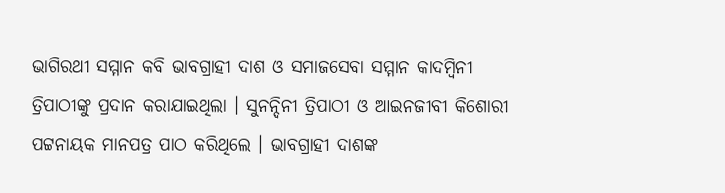ଭାଗିରଥୀ ସମ୍ମାନ କବି ଭାବଗ୍ରାହୀ ଦାଶ ଓ ସମାଜସେବା ସମ୍ମାନ କାଦମ୍ବିନୀ ତ୍ରିପାଠୀଙ୍କୁ ପ୍ରଦାନ କରାଯାଇଥିଲା । ସୁନନ୍ଦିନୀ ତ୍ରିପାଠୀ ଓ ଆଇନଜୀବୀ କିଶୋରୀ ପଟ୍ଟନାୟକ ମାନପତ୍ର ପାଠ କରିଥିଲେ । ଭାବଗ୍ରାହୀ ଦାଶଙ୍କ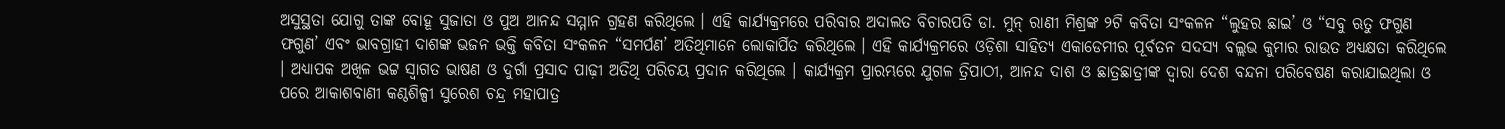ଅସୁସ୍ଥତା ଯୋଗୁ ତାଙ୍କ ବୋହୂ ସୁଜାତା ଓ ପୁଅ ଆନନ୍ଦ ସମ୍ମାନ ଗ୍ରହଣ କରିଥିଲେ । ଏହି କାର୍ଯ୍ୟକ୍ରମରେ ପରିବାର ଅଦାଲତ ବିଚାରପତି ଡା. ମୁନ୍ ରାଣୀ ମିଶ୍ରଙ୍କ ୨ଟି କବିତା ସଂକଳନ “ଲୁହର ଛାଇ’ ଓ “ସବୁ ଋତୁ ଫଗୁଣ ଫଗୁଣ’ ଏବଂ ଭାବଗ୍ରାହୀ ଦାଶଙ୍କ ଭଜନ ଭକ୍ତି କବିତା ସଂକଳନ “ସମର୍ପଣ’ ଅତିଥିମାନେ ଲୋକାର୍ପିତ କରିଥିଲେ । ଏହି କାର୍ଯ୍ୟକ୍ରମରେ ଓଡ଼ିଶା ସାହିତ୍ୟ ଏକାଡେମୀର ପୂର୍ବତନ ସଦସ୍ୟ ବଲ୍ଲଭ କୁମାର ରାଉତ ଅଧ୍ୟକ୍ଷତା କରିଥିଲେ । ଅଧ୍ୟାପକ ଅଖିଳ ଭଟ୍ଟ ସ୍ୱାଗତ ଭାଷଣ ଓ ଦୁର୍ଗା ପ୍ରସାଦ ପାଢ଼ୀ ଅତିଥି ପରିଚୟ ପ୍ରଦାନ କରିଥିଲେ । କାର୍ଯ୍ୟକ୍ରମ ପ୍ରାରମ୍ଭରେ ଯୁଗଳ ତ୍ରିପାଠୀ, ଆନନ୍ଦ ଦାଶ ଓ ଛାତ୍ରଛାତ୍ରୀଙ୍କ ଦ୍ୱାରା ଦେଶ ବନ୍ଦନା ପରିବେଷଣ କରାଯାଇଥିଲା ଓ ପରେ ଆକାଶବାଣୀ କଣ୍ଠଶିଳ୍ପୀ ସୁରେଶ ଚନ୍ଦ୍ର ମହାପାତ୍ର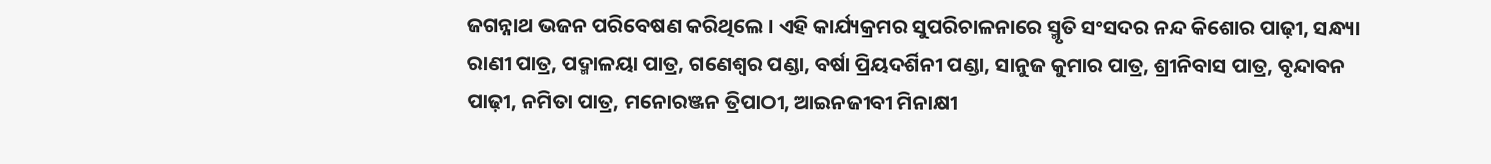ଜଗନ୍ନାଥ ଭଜନ ପରିବେଷଣ କରିଥିଲେ । ଏହି କାର୍ଯ୍ୟକ୍ରମର ସୁପରିଚାଳନାରେ ସ୍ମୃତି ସଂସଦର ନନ୍ଦ କିଶୋର ପାଢ଼ୀ, ସନ୍ଧ୍ୟା ରାଣୀ ପାତ୍ର, ପଦ୍ମାଳୟା ପାତ୍ର, ଗଣେଶ୍ୱର ପଣ୍ଡା, ବର୍ଷା ପ୍ରିୟଦର୍ଶିନୀ ପଣ୍ଡା, ସାନୁଜ କୁମାର ପାତ୍ର, ଶ୍ରୀନିବାସ ପାତ୍ର, ବୃନ୍ଦାବନ ପାଢ଼ୀ, ନମିତା ପାତ୍ର, ମନୋରଞ୍ଜନ ତ୍ରିପାଠୀ, ଆଇନଜୀବୀ ମିନାକ୍ଷୀ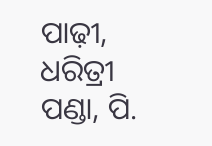ପାଢ଼ୀ, ଧରିତ୍ରୀ ପଣ୍ଡା, ପି.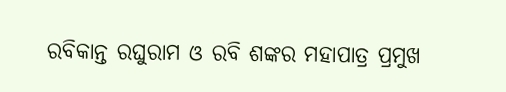ରବିକାନ୍ତ ରଘୁରାମ ଓ ରବି ଶଙ୍କର ମହାପାତ୍ର ପ୍ରମୁଖ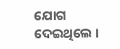ଯୋଗ ଦେଇଥିଲେ ।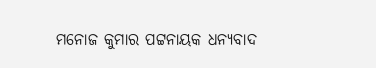ମନୋଜ କୁମାର ପଟ୍ଟନାୟକ ଧନ୍ୟବାଦ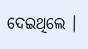ଦେଇଥିଲେ ।